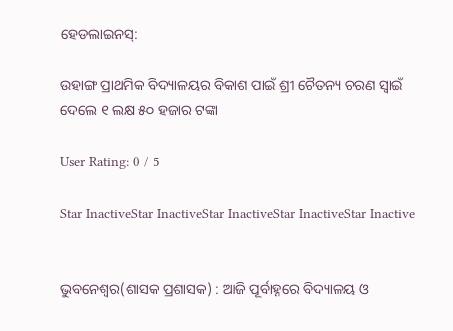ହେଡଲାଇନସ୍:

ଉହାଙ୍ଗ ପ୍ରାଥମିକ ବିଦ୍ୟାଳୟର ବିକାଶ ପାଇଁ ଶ୍ରୀ ଚୈତନ୍ୟ ଚରଣ ସ୍ୱାଇଁ ଦେଲେ ୧ ଲକ୍ଷ ୫୦ ହଜାର ଟଙ୍କା

User Rating: 0 / 5

Star InactiveStar InactiveStar InactiveStar InactiveStar Inactive


ଭୁବନେଶ୍ୱର(ଶାସକ ପ୍ରଶାସକ) : ଆଜି ପୂର୍ବାହ୍ନରେ ବିଦ୍ୟାଳୟ ଓ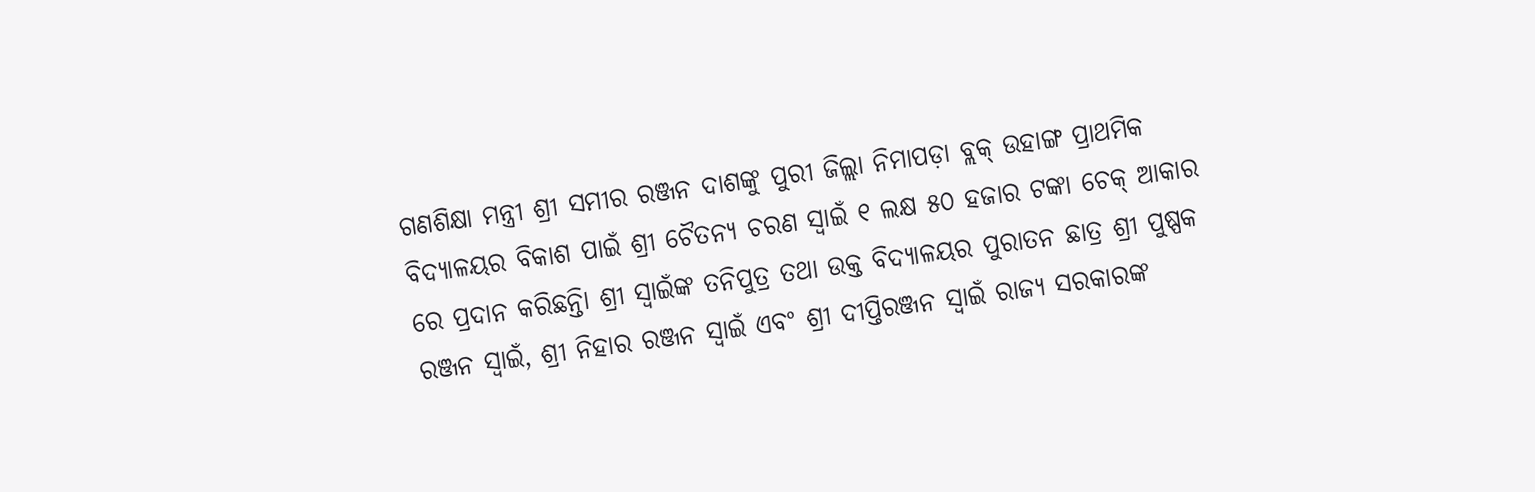ଗଣଶିକ୍ଷା ମନ୍ତ୍ରୀ ଶ୍ରୀ ସମୀର ରଞ୍ଜନ ଦାଶଙ୍କୁ ପୁରୀ ଜିଲ୍ଲା ନିମାପଡ଼ା ବ୍ଲକ୍ ଉହାଙ୍ଗ ପ୍ରାଥମିକ ବିଦ୍ୟାଳୟର ବିକାଶ ପାଇଁ ଶ୍ରୀ ଚୈତନ୍ୟ ଚରଣ ସ୍ୱାଇଁ ୧ ଲକ୍ଷ ୫୦ ହଜାର ଟଙ୍କା ଚେକ୍ ଆକାର ରେ ପ୍ରଦାନ କରିଛନ୍ତିା ଶ୍ରୀ ସ୍ୱାଇଁଙ୍କ ତନିପୁତ୍ର ତଥା ଉକ୍ତ ବିଦ୍ୟାଳୟର ପୁରାତନ ଛାତ୍ର ଶ୍ରୀ ପୁଷ୍ପକ ରଞ୍ଜନ ସ୍ୱାଇଁ, ଶ୍ରୀ ନିହାର ରଞ୍ଜନ ସ୍ୱାଇଁ ଏବଂ ଶ୍ରୀ ଦୀପ୍ତିରଞ୍ଜନ ସ୍ୱାଇଁ ରାଜ୍ୟ ସରକାରଙ୍କ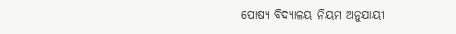ପୋଷ୍ୟ ବିଦ୍ୟାଳୟ ନିୟମ ଅନୁଯାୟୀ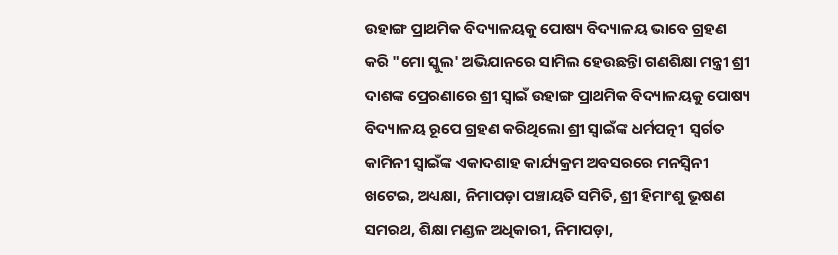ଉହାଙ୍ଗ ପ୍ରାଥମିକ ବିଦ୍ୟାଳୟକୁ ପୋଷ୍ୟ ବିଦ୍ୟାଳୟ ଭାବେ ଗ୍ରହଣ କରି "ମୋ ସ୍କୁଲ' ଅଭିଯାନରେ ସାମିଲ ହେଉଛନ୍ତିା ଗଣଶିକ୍ଷା ମନ୍ତ୍ରୀ ଶ୍ରୀ ଦାଶଙ୍କ ପ୍ରେରଣାରେ ଶ୍ରୀ ସ୍ୱାଇଁ ଉହାଙ୍ଗ ପ୍ରାଥମିକ ବିଦ୍ୟାଳୟକୁ ପୋଷ୍ୟ ବିଦ୍ୟାଳୟ ରୂପେ ଗ୍ରହଣ କରିଥିଲୋ ଶ୍ରୀ ସ୍ୱାଇଁଙ୍କ ଧର୍ମପତ୍ନୀ  ସ୍ୱର୍ଗତ କାମିନୀ ସ୍ୱାଇଁଙ୍କ ଏକାଦଶାହ କାର୍ଯ୍ୟକ୍ରମ ଅବସରରେ ମନସ୍ୱିନୀ ଖଟେଇ, ଅଧ୍ୟକ୍ଷା, ନିମାପଡ଼ା ପଞ୍ଚାୟତି ସମିତି, ଶ୍ରୀ ହିମାଂଶୁ ଭୂଷଣ ସମରଥ, ଶିକ୍ଷା ମଣ୍ଡଳ ଅଧିକାରୀ, ନିମାପଡ଼ା,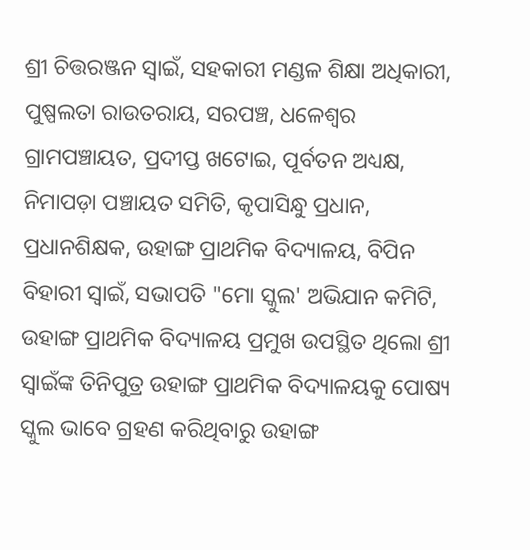ଶ୍ରୀ ଚିତ୍ତରଞ୍ଜନ ସ୍ୱାଇଁ, ସହକାରୀ ମଣ୍ଡଳ ଶିକ୍ଷା ଅଧିକାରୀ, ପୁଷ୍ପଲତା ରାଉତରାୟ, ସରପଞ୍ଚ, ଧଳେଶ୍ୱର ଗ୍ରାମପଞ୍ଚାୟତ, ପ୍ରଦୀପ୍ତ ଖଟୋଇ, ପୂର୍ବତନ ଅଧ୍ୟକ୍ଷ, ନିମାପଡ଼ା ପଞ୍ଚାୟତ ସମିତି, କୃପାସିନ୍ଧୁ ପ୍ରଧାନ, ପ୍ରଧାନଶିକ୍ଷକ, ଉହାଙ୍ଗ ପ୍ରାଥମିକ ବିଦ୍ୟାଳୟ, ବିପିନ ବିହାରୀ ସ୍ୱାଇଁ, ସଭାପତି "ମୋ ସ୍କୁଲ' ଅଭିଯାନ କମିଟି, ଉହାଙ୍ଗ ପ୍ରାଥମିକ ବିଦ୍ୟାଳୟ ପ୍ରମୁଖ ଉପସ୍ଥିତ ଥିଲୋ ଶ୍ରୀ ସ୍ୱାଇଁଙ୍କ ତିନିପୁତ୍ର ଉହାଙ୍ଗ ପ୍ରାଥମିକ ବିଦ୍ୟାଳୟକୁ ପୋଷ୍ୟ ସ୍କୁଲ ଭାବେ ଗ୍ରହଣ କରିଥିବାରୁ ଉହାଙ୍ଗ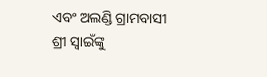ଏବଂ ଅଲଣ୍ଡି ଗ୍ରାମବାସୀ ଶ୍ରୀ ସ୍ୱାଇଁଙ୍କୁ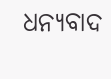ଧନ୍ୟବାଦ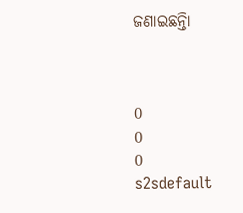ଜଣାଇଛନ୍ତିା



0
0
0
s2sdefault